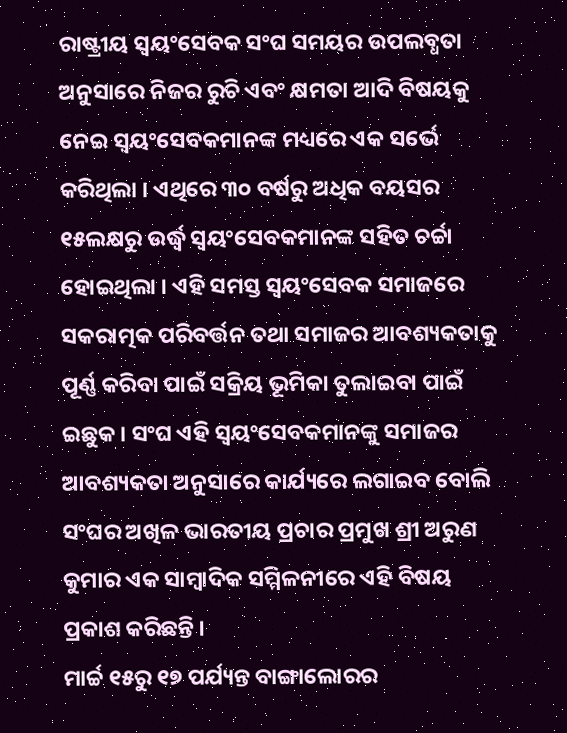ରାଷ୍ଟ୍ରୀୟ ସ୍ୱୟଂସେବକ ସଂଘ ସମୟର ଉପଲବ୍ଧତା ଅନୁସାରେ ନିଜର ରୁଚି ଏବଂ କ୍ଷମତା ଆଦି ବିଷୟକୁ ନେଇ ସ୍ୱୟଂସେବକମାନଙ୍କ ମଧ୍ୟରେ ଏକ ସର୍ଭେ କରିଥିଲା । ଏଥିରେ ୩୦ ବର୍ଷରୁ ଅଧିକ ବୟସର ୧୫ଲକ୍ଷରୁ ଉର୍ଦ୍ଧ୍ୱ ସ୍ୱୟଂସେବକମାନଙ୍କ ସହିତ ଚର୍ଚ୍ଚା ହୋଇଥିଲା । ଏହି ସମସ୍ତ ସ୍ୱୟଂସେବକ ସମାଜରେ ସକରାତ୍ମକ ପରିବର୍ତ୍ତନ ତଥା ସମାଜର ଆବଶ୍ୟକତାକୁ ପୂର୍ଣ୍ଣ କରିବା ପାଇଁ ସକ୍ରିୟ ଭୂମିକା ତୁଲାଇବା ପାଇଁ ଇଛୁକ । ସଂଘ ଏହି ସ୍ୱୟଂସେବକମାନଙ୍କୁ ସମାଜର ଆବଶ୍ୟକତା ଅନୁସାରେ କାର୍ଯ୍ୟରେ ଲଗାଇବ ବୋଲି ସଂଘର ଅଖିଳ ଭାରତୀୟ ପ୍ରଚାର ପ୍ରମୁଖ ଶ୍ରୀ ଅରୁଣ କୁମାର ଏକ ସାମ୍ବାଦିକ ସମ୍ମିଳନୀରେ ଏହି ବିଷୟ ପ୍ରକାଶ କରିଛନ୍ତି ।
ମାର୍ଚ୍ଚ ୧୫ରୁ ୧୭ ପର୍ଯ୍ୟନ୍ତ ବାଙ୍ଗାଲୋରର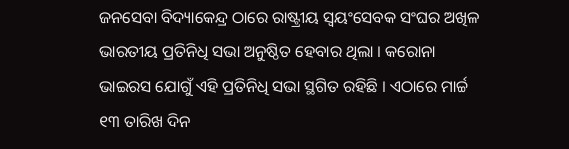ଜନସେବା ବିଦ୍ୟାକେନ୍ଦ୍ର ଠାରେ ରାଷ୍ଟ୍ରୀୟ ସ୍ୱୟଂସେବକ ସଂଘର ଅଖିଳ ଭାରତୀୟ ପ୍ରତିନିଧି ସଭା ଅନୁଷ୍ଠିତ ହେବାର ଥିଲା । କରୋନା ଭାଇରସ ଯୋଗୁଁ ଏହି ପ୍ରତିନିଧି ସଭା ସ୍ଥଗିତ ରହିଛି । ଏଠାରେ ମାର୍ଚ୍ଚ ୧୩ ତାରିଖ ଦିନ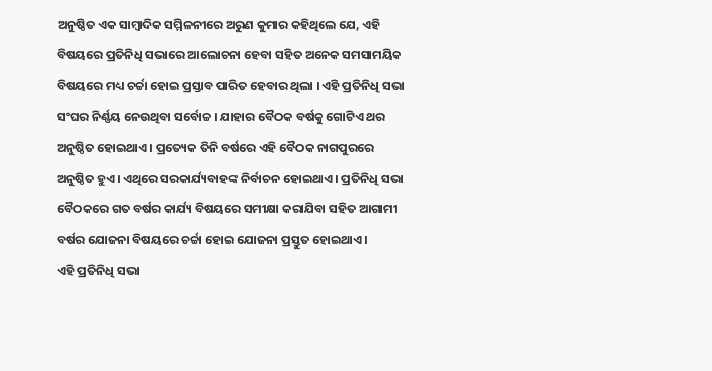ଅନୁଷ୍ଠିତ ଏକ ସାମ୍ବାଦିକ ସମ୍ମିଳନୀରେ ଅରୁଣ କୁମାର କହିଥିଲେ ଯେ, ଏହି ବିଷୟରେ ପ୍ରତିନିଧି ସଭାରେ ଆଲୋଚନା ହେବା ସହିତ ଅନେକ ସମସାମୟିକ ବିଷୟରେ ମଧ୍ୟ ଚର୍ଚ୍ଚା ହୋଇ ପ୍ରସ୍ତାବ ପାରିତ ହେବାର ଥିଲା । ଏହି ପ୍ରତିନିଧି ସଭା ସଂଘର ନିର୍ଣ୍ଣୟ ନେଉଥିବା ସର୍ବୋଚ୍ଚ । ଯାହାର ବୈଠକ ବର୍ଷକୁ ଗୋଟିଏ ଥର ଅନୁଷ୍ଠିତ ହୋଇଥାଏ । ପ୍ରତ୍ୟେକ ତିନି ବର୍ଷରେ ଏହି ବୈଠକ ନାଗପୁରରେ ଅନୁଷ୍ଠିତ ହୁଏ । ଏଥିରେ ସରକାର୍ଯ୍ୟବାହଙ୍କ ନିର୍ବାଚନ ହୋଇଥାଏ । ପ୍ରତିନିଧି ସଭା ବୈଠକରେ ଗତ ବର୍ଷର କାର୍ଯ୍ୟ ବିଷୟରେ ସମୀକ୍ଷା କରାଯିବା ସହିତ ଆଗାମୀ ବର୍ଷର ଯୋଜନା ବିଷୟରେ ଚର୍ଚ୍ଚା ହୋଇ ଯୋଜନା ପ୍ରସ୍ତୁତ ହୋଇଥାଏ ।
ଏହି ପ୍ରତିନିଧି ସଭା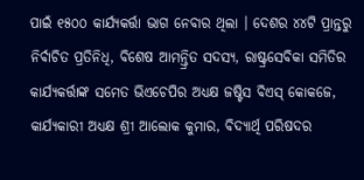ପାଇଁ ୧୫୦୦ କାର୍ଯ୍ୟକର୍ତ୍ତା ଭାଗ ନେବାର ଥିଲା । ଦେଶର ୪୪ଟି ପ୍ରାନ୍ତରୁ ନିର୍ବାଚିତ ପ୍ରତିନିଧି, ବିଶେଷ ଆମନ୍ତ୍ରିତ ସଦସ୍ୟ, ରାଷ୍ଟ୍ରସେବିକା ସମିତିର କାର୍ଯ୍ୟକର୍ତ୍ତାଙ୍କ ସମେତ ଭିଏଚେପିର ଅଧ୍ୟକ୍ଷ ଜଷ୍ଟିସ ବିଏସ୍ କୋକଜେ, କାର୍ଯ୍ୟକାରୀ ଅଧ୍ୟକ୍ଷ ଶ୍ରୀ ଆଲୋକ କୁମାର, ବିଦ୍ୟାର୍ଥି ପରିଷଦର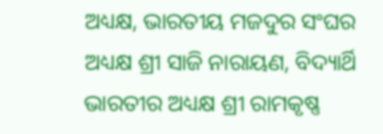ଅଧ୍ୟକ୍ଷ, ଭାରତୀୟ ମଜଦୁର ସଂଘର ଅଧ୍ୟକ୍ଷ ଶ୍ରୀ ସାଜି ନାରାୟଣ, ବିଦ୍ୟାର୍ଥି ଭାରତୀର ଅଧ୍ୟକ୍ଷ ଶ୍ରୀ ରାମକୃଷ୍ଣ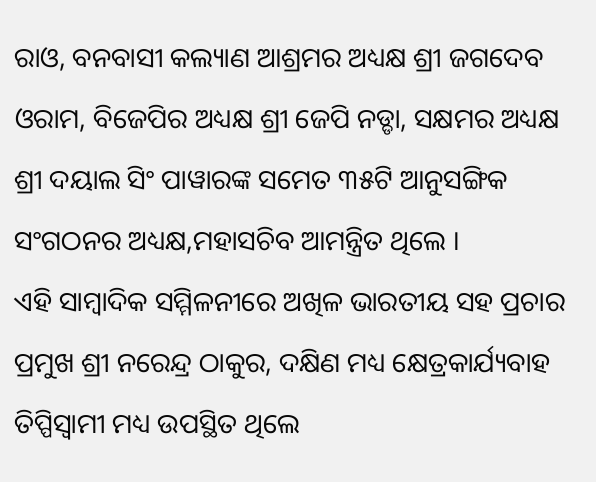ରାଓ, ବନବାସୀ କଲ୍ୟାଣ ଆଶ୍ରମର ଅଧ୍ୟକ୍ଷ ଶ୍ରୀ ଜଗଦେବ ଓରାମ, ବିଜେପିର ଅଧ୍ୟକ୍ଷ ଶ୍ରୀ ଜେପି ନଡ୍ଡା, ସକ୍ଷମର ଅଧ୍ୟକ୍ଷ ଶ୍ରୀ ଦୟାଲ ସିଂ ପାୱାରଙ୍କ ସମେତ ୩୫ଟି ଆନୁସଙ୍ଗିକ ସଂଗଠନର ଅଧ୍ୟକ୍ଷ,ମହାସଚିବ ଆମନ୍ତ୍ରିତ ଥିଲେ ।
ଏହି ସାମ୍ବାଦିକ ସମ୍ମିଳନୀରେ ଅଖିଳ ଭାରତୀୟ ସହ ପ୍ରଚାର ପ୍ରମୁଖ ଶ୍ରୀ ନରେନ୍ଦ୍ର ଠାକୁର, ଦକ୍ଷିଣ ମଧ୍ୟ କ୍ଷେତ୍ରକାର୍ଯ୍ୟବାହ ତିପ୍ପିସ୍ୱାମୀ ମଧ୍ୟ ଉପସ୍ଥିତ ଥିଲେ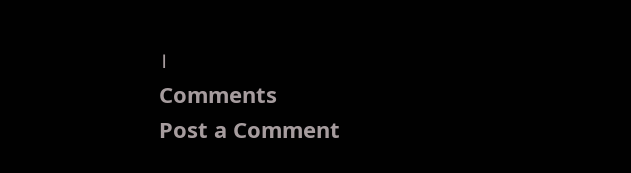।
Comments
Post a Comment